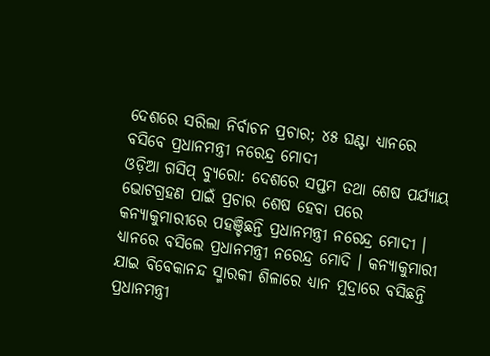ଦେଶରେ ସରିଲା ନିର୍ବାଚନ ପ୍ରଚାର; ୪୫ ଘଣ୍ଟା ଧ୍ୟାନରେ ବସିବେ ପ୍ରଧାନମନ୍ତ୍ରୀ ନରେନ୍ଦ୍ର ମୋଦୀ
ଓଡ଼ିଆ ଗସିପ୍ ବ୍ୟୁରୋ: ଦେଶରେ ସପ୍ତମ ତଥା ଶେଷ ପର୍ଯ୍ୟାୟ ଭୋଟଗ୍ରହଣ ପାଇଁ ପ୍ରଚାର ଶେଷ ହେବା ପରେ କନ୍ୟାକୁମାରୀରେ ପହଞ୍ଚିଛନ୍ତି ପ୍ରଧାନମନ୍ତ୍ରୀ ନରେନ୍ଦ୍ର ମୋଦୀ । ଧ୍ୟାନରେ ବସିଲେ ପ୍ରଧାନମନ୍ତ୍ରୀ ନରେନ୍ଦ୍ର ମୋଦି । କନ୍ୟାକୁମାରୀ ଯାଇ ବିବେକାନନ୍ଦ ସ୍ମାରକୀ ଶିଳାରେ ଧ୍ୟାନ ମୁଦ୍ରାରେ ବସିଛନ୍ତି ପ୍ରଧାନମନ୍ତ୍ରୀ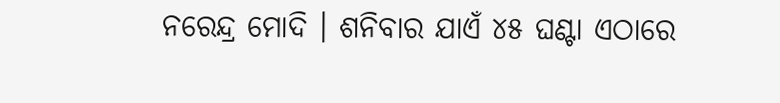ନରେନ୍ଦ୍ର ମୋଦି । ଶନିବାର ଯାଏଁ ୪୫ ଘଣ୍ଟା ଏଠାରେ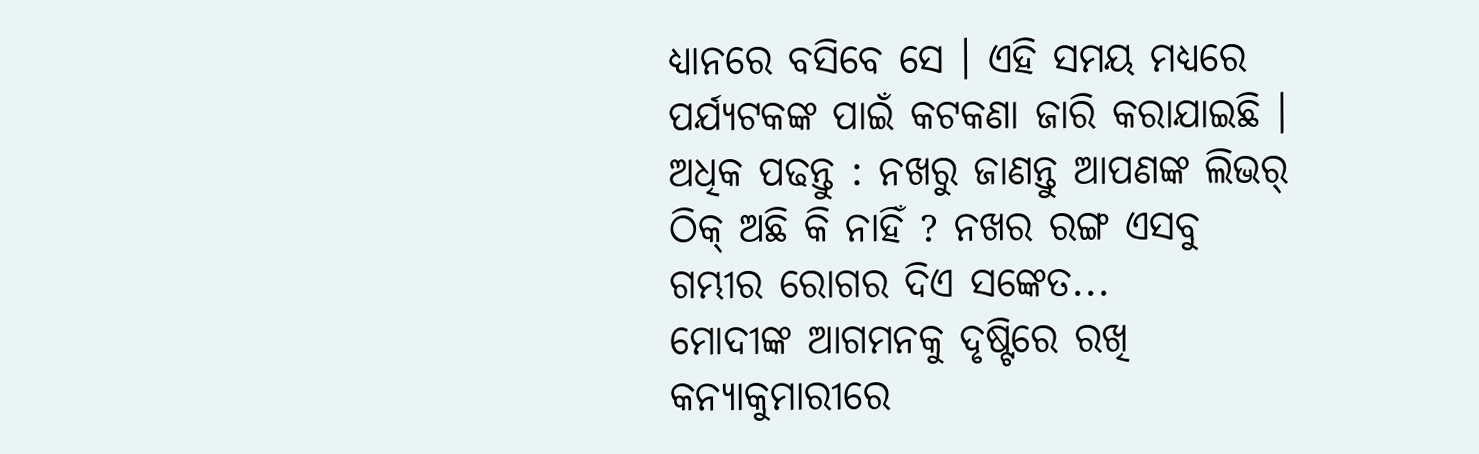ଧ୍ୟାନରେ ବସିବେ ସେ । ଏହି ସମୟ ମଧ୍ୟରେ ପର୍ଯ୍ୟଟକଙ୍କ ପାଇଁ କଟକଣା ଜାରି କରାଯାଇଛି ।
ଅଧିକ ପଢନ୍ତୁ : ନଖରୁ ଜାଣନ୍ତୁ ଆପଣଙ୍କ ଲିଭର୍ ଠିକ୍ ଅଛି କି ନାହିଁ ? ନଖର ରଙ୍ଗ ଏସବୁ ଗମ୍ଭୀର ରୋଗର ଦିଏ ସଙ୍କେତ...
ମୋଦୀଙ୍କ ଆଗମନକୁ ଦୃଷ୍ଟିରେ ରଖି କନ୍ୟାକୁମାରୀରେ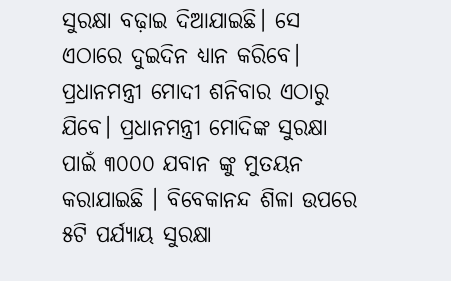ସୁରକ୍ଷା ବଢ଼ାଇ ଦିଆଯାଇଛି। ସେ ଏଠାରେ ଦୁଇଦିନ ଧ୍ୟାନ କରିବେ। ପ୍ରଧାନମନ୍ତ୍ରୀ ମୋଦୀ ଶନିବାର ଏଠାରୁ ଯିବେ। ପ୍ରଧାନମନ୍ତ୍ରୀ ମୋଦିଙ୍କ ସୁରକ୍ଷା ପାଇଁ ୩୦୦୦ ଯବାନ ଙ୍କୁ ମୁତୟନ କରାଯାଇଛି । ବିବେକାନନ୍ଦ ଶିଳା ଉପରେ ୫ଟି ପର୍ଯ୍ୟାୟ ସୁରକ୍ଷା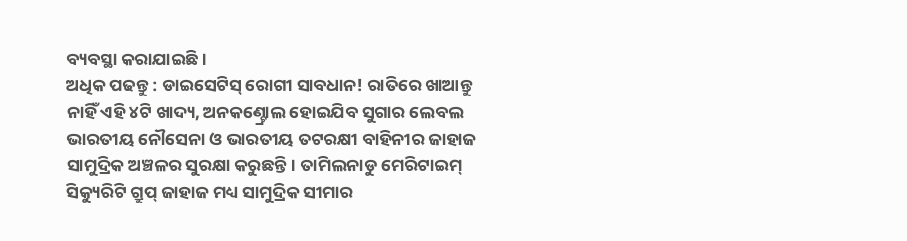ବ୍ୟବସ୍ଥା କରାଯାଇଛି।
ଅଧିକ ପଢନ୍ତୁ : ଡାଇସେଟିସ୍ ରୋଗୀ ସାବଧାନ! ରାତିରେ ଖାଆନ୍ତୁ ନାହିଁ ଏହି ୪ଟି ଖାଦ୍ୟ, ଅନକଣ୍ଚ୍ରୋଲ ହୋଇଯିବ ସୁଗାର ଲେବଲ
ଭାରତୀୟ ନୌସେନା ଓ ଭାରତୀୟ ତଟରକ୍ଷୀ ବାହିନୀର ଜାହାଜ ସାମୁଦ୍ରିକ ଅଞ୍ଚଳର ସୁରକ୍ଷା କରୁଛନ୍ତି। ତାମିଲନାଡୁ ମେରିଟାଇମ୍ ସିକ୍ୟୁରିଟି ଗ୍ରୁପ୍ ଜାହାଜ ମଧ୍ୟ ସାମୁଦ୍ରିକ ସୀମାର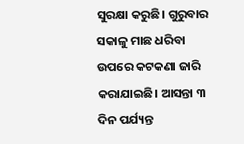ସୁରକ୍ଷା କରୁଛି। ଗୁରୁବାର ସକାଳୁ ମାଛ ଧରିବା ଉପରେ କଟକଣା ଜାରି କରାଯାଇଛି। ଆସନ୍ତା ୩ ଦିନ ପର୍ଯ୍ୟନ୍ତ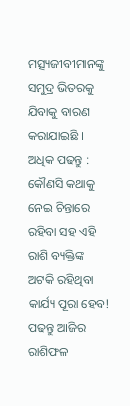ମତ୍ସ୍ୟଜୀବୀମାନଙ୍କୁ ସମୁଦ୍ର ଭିତରକୁ ଯିବାକୁ ବାରଣ କରାଯାଇଛି ।
ଅଧିକ ପଢନ୍ତୁ : କୌଣସି କଥାକୁ ନେଇ ଚିନ୍ତାରେ ରହିବା ସହ ଏହି ରାଶି ବ୍ୟକ୍ତିଙ୍କ ଅଟକି ରହିଥିବା କାର୍ଯ୍ୟ ପୂରା ହେବ! ପଢନ୍ତୁ ଆଜିର ରାଶିଫଳ